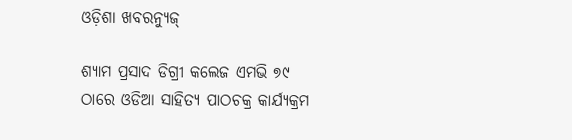ଓଡ଼ିଶା ଖବରନ୍ୟୁଜ୍

ଶ୍ୟାମ ପ୍ରସାଦ ଡିଗ୍ରୀ କଲେଜ ଏମଭି ୭୯ ଠାରେ ଓଡିଆ ସାହିତ୍ୟ ପାଠଚକ୍ର କାର୍ଯ୍ୟକ୍ରମ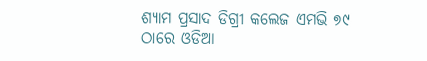ଶ୍ୟାମ ପ୍ରସାଦ ଡିଗ୍ରୀ କଲେଜ ଏମଭି ୭୯ ଠାରେ ଓଡିଆ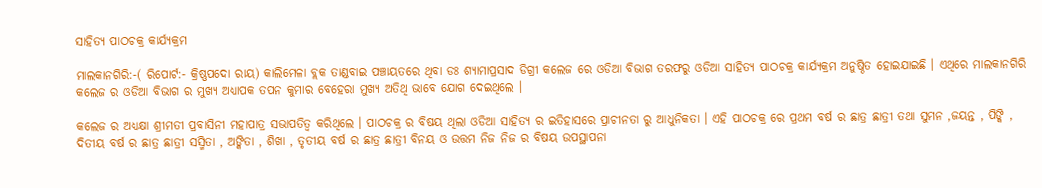ସାହିତ୍ୟ ପାଠଚକ୍ର କାର୍ଯ୍ୟକ୍ରମ

ମାଲକାନଗିରି:-( ରିପୋର୍ଟ:- କ୍ରିଷ୍ଣପଦୋ ରାୟ) କାଲିମେଳା ବ୍ଲକ ତାଣ୍ଡବାଇ ପଞ୍ଚାୟତରେ ଥିବା ଡଃ ଶ୍ୟାମାପ୍ରସାଦ ଡିଗ୍ରୀ କଲେଜ ରେ ଓଡିଆ ବିଭାଗ ତରଫରୁ ଓଡିଆ ସାହିତ୍ୟ ପାଠଚକ୍ର କାର୍ଯ୍ୟକ୍ରମ ଅନୁଷ୍ଠିତ ହୋଇଯାଇଛି । ଏଥିରେ ମାଲକାନଗିରି କଲେଜ ର ଓଡିଆ ବିଭାଗ ର ମୁଖ୍ୟ ଅଧ୍ୟାପକ ତପନ କୁମାର ବେହେରା ମୁଖ୍ୟ ଅତିଥି ଭାବେ ଯୋଗ ଦେଇଥିଲେ ।

କଲେଜ ର ଅଧ୍ୟକ୍ଷା ଶ୍ରୀମତୀ ପ୍ରବାସିନୀ ମହାପାତ୍ର ସଭାପତିତ୍ଵ କରିଥିଲେ । ପାଠଚକ୍ର ର ବିଷୟ ଥିଲା ଓଡିଆ ସାହିତ୍ୟ ର ଇତିହାସରେ ପ୍ରାଚୀନତା ରୁ ଆଧୁନିକତା । ଏହି ପାଠଚକ୍ର ରେ ପ୍ରଥମ ବର୍ଷ ର ଛାତ୍ର ଛାତ୍ରୀ ତଥା ସୁମନ ,ଜୟନ୍ତ , ପିଙ୍କି , ଦିତୀୟ ବର୍ଷ ର ଛାତ୍ର ଛାତ୍ରୀ ସସ୍ମିତା , ଅଙ୍କିତା , ଶିଖା , ତୃତୀୟ ବର୍ଷ ର ଛାତ୍ର ଛାତ୍ରୀ ବିନୟ ଓ ଉତ୍ତମ ନିଜ ନିଜ ର ବିଷୟ ଉପସ୍ଥାପନା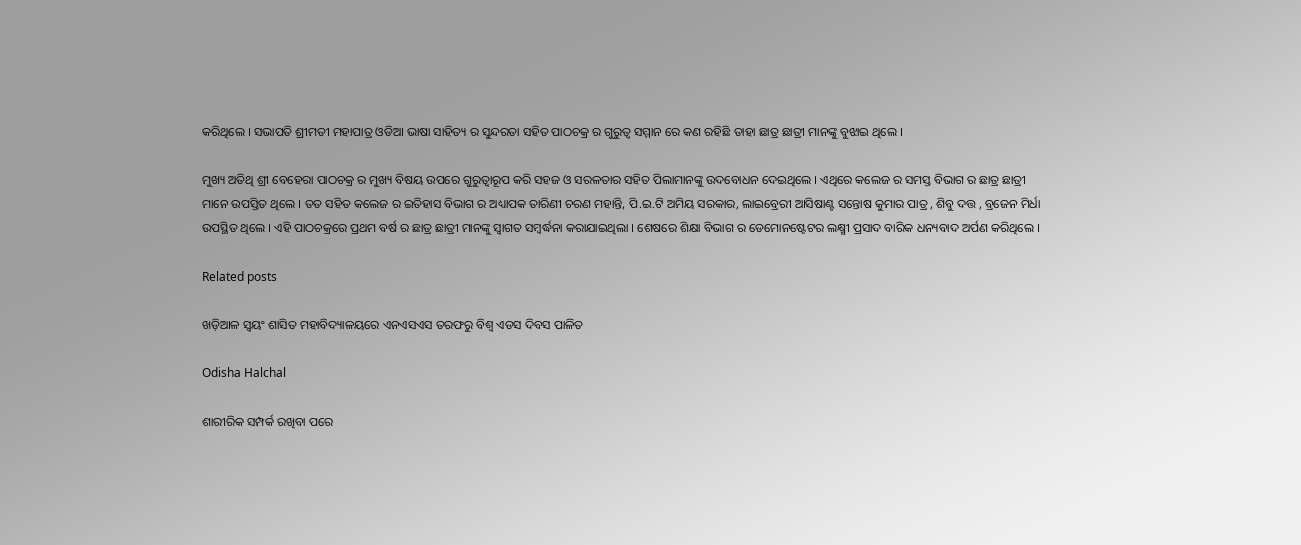କରିଥିଲେ । ସଭାପତି ଶ୍ରୀମତୀ ମହାପାତ୍ର ଓଡିଆ ଭାଷା ସାହିତ୍ୟ ର ସୁନ୍ଦରତା ସହିତ ପାଠଚକ୍ର ର ଗୁରୁତ୍ବ ସମ୍ମାନ ରେ କଣ ରହିଛି ତାହା ଛାତ୍ର ଛାତ୍ରୀ ମାନଙ୍କୁ ବୁଝାଇ ଥିଲେ ।

ମୁଖ୍ୟ ଅତିଥି ଶ୍ରୀ ବେହେରା ପାଠଚକ୍ର ର ମୁଖ୍ୟ ବିଷୟ ଉପରେ ଗୁରୁତ୍ଵାରୂପ କରି ସହଜ ଓ ସରଳତାର ସହିତ ପିଲାମାନଙ୍କୁ ଉଦବୋଧନ ଦେଇଥିଲେ । ଏଥିରେ କଲେଜ ର ସମସ୍ତ ବିଭାଗ ର ଛାତ୍ର ଛାତ୍ରୀ ମାନେ ଉପସ୍ତିତ ଥିଲେ । ତତ ସହିତ କଲେଜ ର ଇତିହାସ ବିଭାଗ ର ଅଧ୍ୟାପକ ତାରିଣୀ ଚରଣ ମହାନ୍ତି, ପି.ଇ.ଟି ଅମିୟ ସରକାର, ଲାଇବ୍ରେରୀ ଆସିଷାଣ୍ଟ ସନ୍ତୋଷ କୁମାର ପାତ୍ର , ଶିବୁ ଦତ୍ତ , ବ୍ରଜେନ ମିର୍ଧା ଉପସ୍ଥିତ ଥିଲେ । ଏହି ପାଠଚକ୍ରରେ ପ୍ରଥମ ବର୍ଷ ର ଛାତ୍ର ଛାତ୍ରୀ ମାନଙ୍କୁ ସ୍ବାଗତ ସମ୍ବର୍ଦ୍ଧନା କରାଯାଇଥିଲା । ଶେଷରେ ଶିକ୍ଷା ବିଭାଗ ର ଡେମୋନଷ୍ଟେଟର ଲକ୍ଷ୍ମୀ ପ୍ରସାଦ ବାରିକ ଧନ୍ୟବାଦ ଅର୍ପଣ କରିଥିଲେ ।

Related posts

ଖଡ଼ିଆଳ ସ୍ୱୟଂ ଶାସିତ ମହାବିଦ୍ୟାଳୟରେ ଏନଏସଏସ ତରଫରୁ ବିଶ୍ୱ ଏଡସ ଦିବସ ପାଳିତ

Odisha Halchal

ଶାରୀରିକ ସମ୍ପର୍କ ରଖିବା ପରେ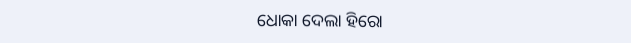ଧୋକା ଦେଲା ହିରୋ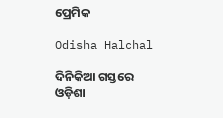ପ୍ରେମିକ

Odisha Halchal

ଦିନିକିଆ ଗସ୍ତରେ ଓଡ଼ିଶା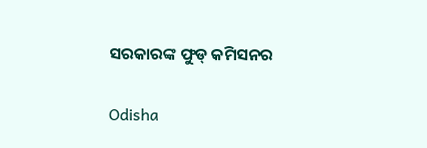ସରକାରଙ୍କ ଫୁଡ୍ କମିସନର

Odisha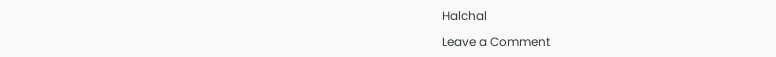Halchal

Leave a Comment